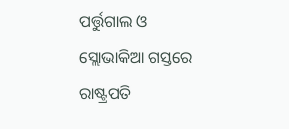ପର୍ତ୍ତୁଗାଲ ଓ ସ୍ଲୋଭାକିଆ ଗସ୍ତରେ ରାଷ୍ଟ୍ରପତି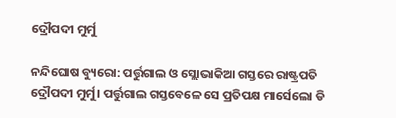ଦ୍ରୌପଦୀ ମୁର୍ମୁ

ନନ୍ଦିଘୋଷ ବ୍ୟୁରୋ: ପର୍ତ୍ତୁଗାଲ ଓ ସ୍ଲୋଭାକିଆ ଗସ୍ତରେ ରାଷ୍ଟ୍ରପତି ଦ୍ରୌପଦୀ ମୁର୍ମୁ। ପର୍ତ୍ତୁଗାଲ ଗସ୍ତବେଳେ ସେ ପ୍ରତିପକ୍ଷ ମାର୍ସେଲୋ ଡି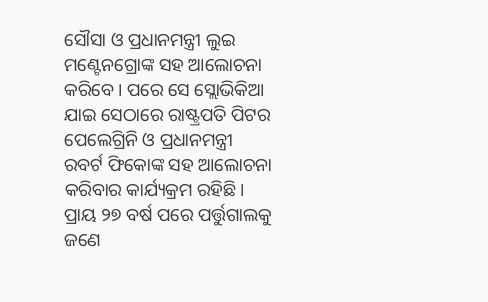ସୌସା ଓ ପ୍ରଧାନମନ୍ତ୍ରୀ ଲୁଇ ମଣ୍ଟେନଗ୍ରୋଙ୍କ ସହ ଆଲୋଚନା କରିବେ। ପରେ ସେ ସ୍ଲୋଭିକିଆ ଯାଇ ସେଠାରେ ରାଷ୍ଟ୍ରପତି ପିଟର ପେଲେଗ୍ରିନି ଓ ପ୍ରଧାନମନ୍ତ୍ରୀ ରବର୍ଟ ଫିକୋଙ୍କ ସହ ଆଲୋଚନା କରିବାର କାର୍ଯ୍ୟକ୍ରମ ରହିଛି। ପ୍ରାୟ ୨୭ ବର୍ଷ ପରେ ପର୍ତ୍ତୁଗାଲକୁ ଜଣେ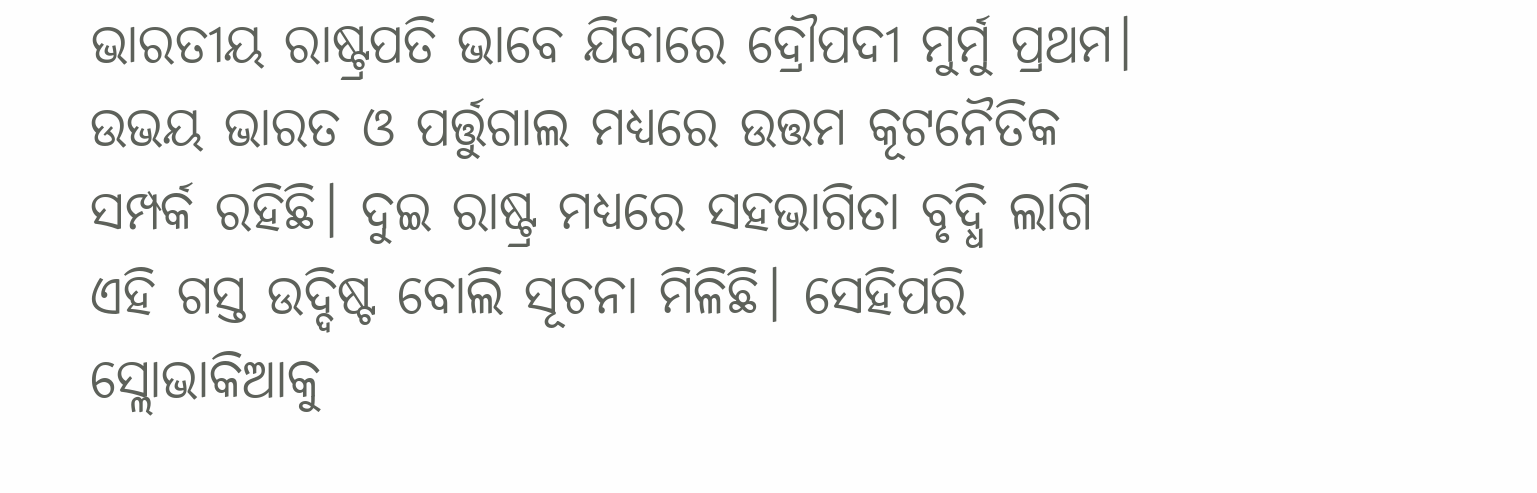ଭାରତୀୟ ରାଷ୍ଟ୍ରପତି ଭାବେ ଯିବାରେ ଦ୍ରୌପଦୀ ମୁର୍ମୁ ପ୍ରଥମ। ଉଭୟ ଭାରତ ଓ ପର୍ତ୍ତୁଗାଲ ମଧ୍ଯରେ ଉତ୍ତମ କୂଟନୈତିକ ସମ୍ପର୍କ ରହିଛି। ଦୁଇ ରାଷ୍ଟ୍ର ମଧ୍ଯରେ ସହଭାଗିତା ବୃଦ୍ଧି ଲାଗି ଏହି ଗସ୍ତ ଉଦ୍ଦିଷ୍ଟ ବୋଲି ସୂଚନା ମିଳିଛି। ସେହିପରି ସ୍ଲୋଭାକିଆକୁ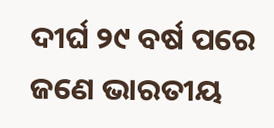ଦୀର୍ଘ ୨୯ ବର୍ଷ ପରେ ଜଣେ ଭାରତୀୟ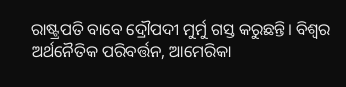ରାଷ୍ଟ୍ରପତି ବାବେ ଦ୍ରୌପଦୀ ମୁର୍ମୁ ଗସ୍ତ କରୁଛନ୍ତି। ବିଶ୍ବର ଅର୍ଥନୈତିକ ପରିବର୍ତ୍ତନ, ଆମେରିକା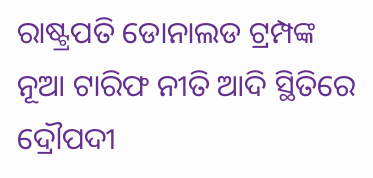ରାଷ୍ଟ୍ରପତି ଡୋନାଲଡ ଟ୍ରମ୍ପଙ୍କ ନୂଆ ଟାରିଫ ନୀତି ଆଦି ସ୍ଥିତିରେ ଦ୍ରୌପଦୀ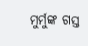ମୁର୍ମୁଙ୍କ ଗସ୍ତ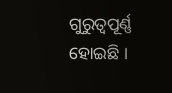ଗୁରୁତ୍ବପୂର୍ଣ୍ଣ ହୋଇଛି ।